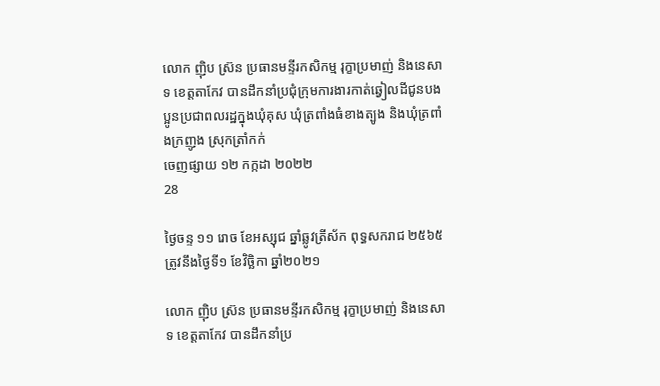លោក ញ៉ិប ស្រ៊ន ប្រធានមន្ទីរកសិកម្ម រុក្ខាប្រមាញ់ និងនេសាទ ខេត្តតាកែវ បានដឹកនាំប្រជុំក្រុមការងារកាត់ឆ្វៀលដីជូនបងប្អូនប្រជាពលរដ្ឋក្នុងឃុំគុស ឃុំត្រពាំងធំខាងត្បូង និងឃុំត្រពាំងក្រញូង ស្រុកត្រាំកក់
ចេញផ្សាយ ១២ កក្កដា ២០២២
28

ថ្ងៃចន្ទ ១១ រោច ខែអស្សុជ ឆ្នាំឆ្លូវត្រីស័ក ពុទ្ធសករាជ ២៥៦៥ត្រូវនឹងថ្ងៃទី១ ខែវិច្ឆិកា ឆ្នាំ២០២១

លោក ញ៉ិប ស្រ៊ន ប្រធានមន្ទីរកសិកម្ម រុក្ខាប្រមាញ់ និងនេសាទ ខេត្តតាកែវ បានដឹកនាំប្រ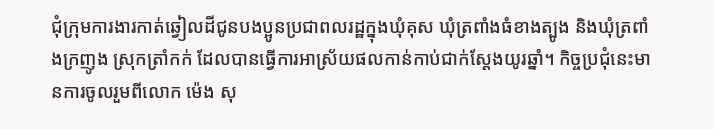ជុំក្រុមការងារកាត់ឆ្វៀលដីជូនបងប្អូនប្រជាពលរដ្ឋក្នុងឃុំគុស ឃុំត្រពាំងធំខាងត្បូង និងឃុំត្រពាំងក្រញូង ស្រុកត្រាំកក់ ដែលបានធ្វើការអាស្រ័យផលកាន់កាប់ជាក់ស្តែងយូរឆ្នាំ។ កិច្ចប្រជុំនេះមានការចូលរួមពីលោក ម៉េង សុ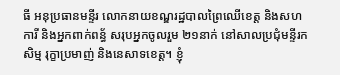ធី អនុប្រធានមន្ទីរ លោកនាយខណ្ឌរដ្ឋបាលព្រៃឈើខេត្ត និងសហការី និងអ្នកពាក់ពន្ធ័ សរុបអ្នកចូលរួម ២១នាក់ នៅសាលប្រជុំមន្ទីរកសិម្ម រុក្ខាប្រមាញ់ និងនេសាទខេត្ត។ ខ្ញុំ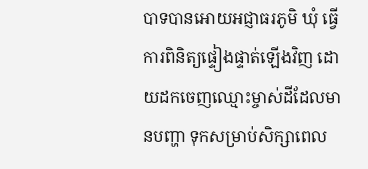បាទបានអោយអជ្ញាធរភូមិ ឃុំ ធ្វើការពិនិត្យផ្ទៀងផ្ទាត់ឡើងវិញ ដោយដកចេញឈ្មោះម្ចាស់ដីដែលមានបញ្ហា ទុកសម្រាប់សិក្សាពេល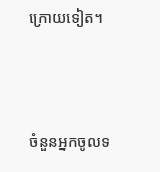ក្រោយទៀត។



ចំនួនអ្នកចូលទ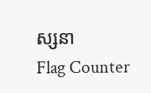ស្សនា
Flag Counter